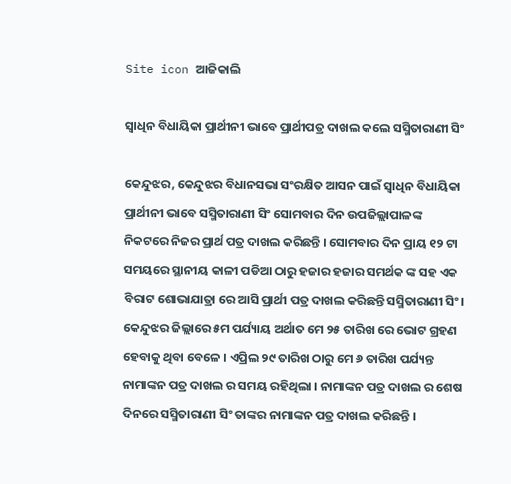Site icon ଆଜିକାଲି

ସ୍ଵାଧିନ ବିଧାୟିକା ପ୍ରାର୍ଥୀନୀ ଭାବେ ପ୍ରାର୍ଥୀପତ୍ର ଦାଖଲ କଲେ ସସ୍ମିତାରାଣୀ ସିଂ

କେନ୍ଦୁଝର, କେନ୍ଦୁଝର ବିଧାନସଭା ସଂରକ୍ଷିତ ଆସନ ପାଇଁ ସ୍ଵାଧିନ ବିଧାୟିକା ପ୍ରାର୍ଥୀନୀ ଭାବେ ସସ୍ମିତାରାଣୀ ସିଂ ସୋମବାର ଦିନ ଉପଜିଲ୍ଲାପାଳଙ୍କ ନିକଟରେ ନିଜର ପ୍ରାର୍ଥ ପତ୍ର ଦାଖଲ କରିଛନ୍ତି । ସୋମବାର ଦିନ ପ୍ରାୟ ୧୨ ଟା ସମୟରେ ସ୍ଥାନୀୟ କାଳୀ ପଡିଆ ଠାରୁ ହଜାର ହଜାର ସମର୍ଥକ ଙ୍କ ସହ ଏକ ବିରାଟ ଶୋଭାଯାତ୍ରା ରେ ଆସି ପ୍ରାର୍ଥୀ ପତ୍ର ଦାଖଲ କରିଛନ୍ତି ସସ୍ମିତାରାଣୀ ସିଂ। କେନ୍ଦୁଝର ଜିଲ୍ଲାରେ ୫ମ ପର୍ଯ୍ୟାୟ ଅର୍ଥାତ ମେ ୨୫ ତାରିଖ ରେ ଭୋଟ ଗ୍ରହଣ ହେବାକୁ ଥିବା ବେଳେ । ଏପ୍ରିଲ ୨୯ ତାରିଖ ଠାରୁ ମେ ୬ ତାରିଖ ପର୍ଯ୍ୟନ୍ତ ନାମାଙ୍କନ ପତ୍ର ଦାଖଲ ର ସମୟ ରହିଥିଲା । ନାମାଙ୍କନ ପତ୍ର ଦାଖଲ ର ଶେଷ ଦିନରେ ସସ୍ମିତାରାଣୀ ସିଂ ତାଙ୍କର ନାମାଙ୍କନ ପତ୍ର ଦାଖଲ କରିଛନ୍ତି ।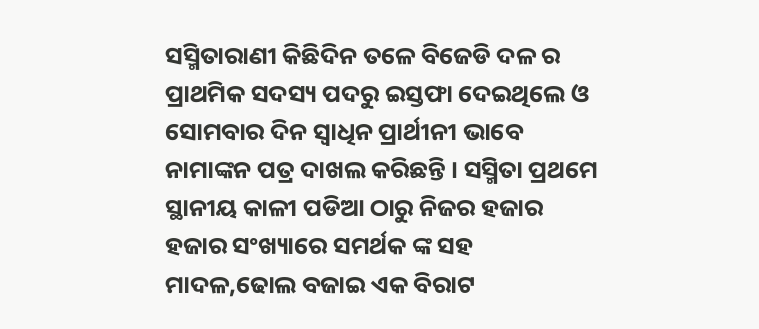ସସ୍ମିତାରାଣୀ କିଛିଦିନ ତଳେ ବିଜେଡି ଦଳ ର ପ୍ରାଥମିକ ସଦସ୍ୟ ପଦରୁ ଇସ୍ତଫା ଦେଇଥିଲେ ଓ ସୋମବାର ଦିନ ସ୍ୱାଧିନ ପ୍ରାର୍ଥୀନୀ ଭାବେ ନାମାଙ୍କନ ପତ୍ର ଦାଖଲ କରିଛନ୍ତି । ସସ୍ମିତା ପ୍ରଥମେ ସ୍ଥାନୀୟ କାଳୀ ପଡିଆ ଠାରୁ ନିଜର ହଜାର ହଜାର ସଂଖ୍ୟାରେ ସମର୍ଥକ ଙ୍କ ସହ ମାଦଳ,ଢୋଲ ବଜାଇ ଏକ ବିରାଟ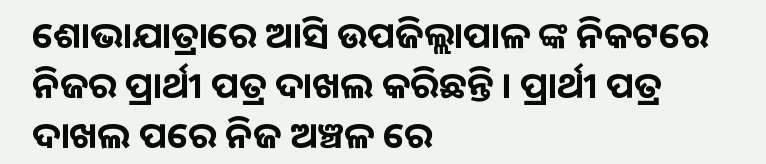ଶୋଭାଯାତ୍ରାରେ ଆସି ଉପଜିଲ୍ଲାପାଳ ଙ୍କ ନିକଟରେ ନିଜର ପ୍ରାର୍ଥୀ ପତ୍ର ଦାଖଲ କରିଛନ୍ତି । ପ୍ରାର୍ଥୀ ପତ୍ର ଦାଖଲ ପରେ ନିଜ ଅଞ୍ଚଳ ରେ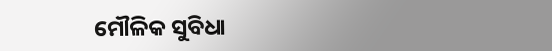ମୌଳିକ ସୁବିଧା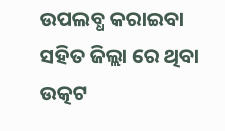ଉପଲବ୍ଧ କରାଇବା ସହିତ ଜିଲ୍ଲା ରେ ଥିବା ଉତ୍କଟ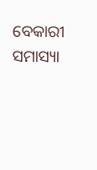ବେକାରୀ ସମାସ୍ୟା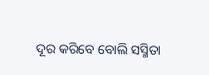ଦୂର କରିବେ ବୋଲି ସସ୍ମିତା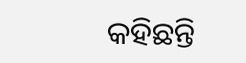କହିଛନ୍ତି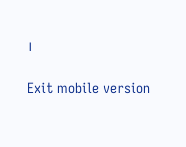।

Exit mobile version